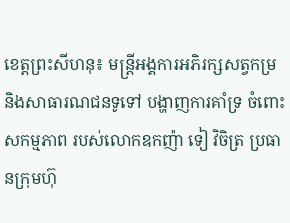ខេត្តព្រះសីហនុ៖ មន្ត្រីអង្គការអភិរក្សសត្វកម្រ និងសាធារណជនទូទៅ បង្ហាញការគាំទ្រ ចំពោះសកម្មភាព របស់លោកឧកញ៉ា ទៀ វិចិត្រ ប្រធានក្រុមហ៊ុ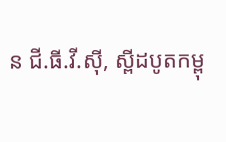ន ជី.ធី.វី.ស៊ី, ស្ពីដបូតកម្ពុ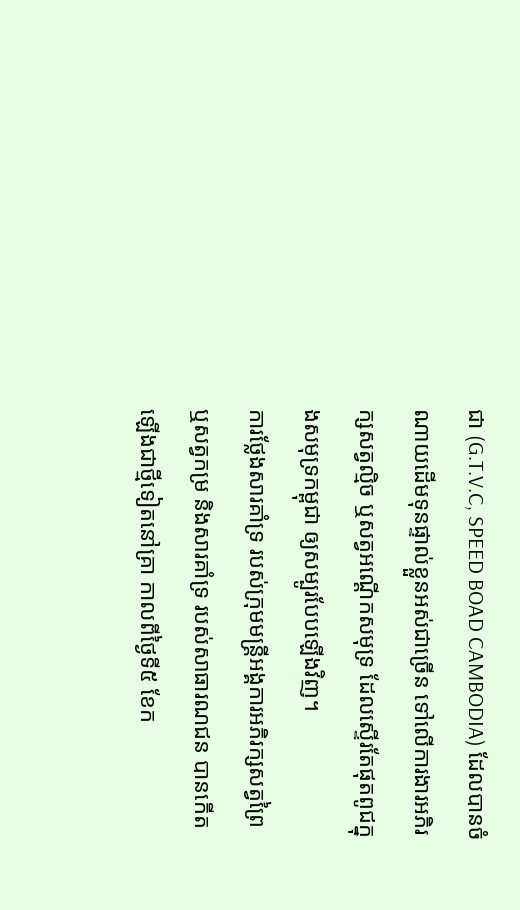ជា (G.T.V.C, SPEED BOAD CAMBODIA) ដែលបានចំណាយដើមទុនផ្ទាល់ខ្លួនអស់ជាច្រើន ទៅលើការងារអភិរក្សសត្វល្មិច ឬសត្វអណ្តើកសមុទ្រ ដែលស្ទើរតែផុតពូជក្នុងសមុទ្រកម្ពុជា ឲ្យសម្បូរបែបឡើងវិញ។
ការថ្លែងសារគាំទ្រ របស់ក្រុមមន្ត្រីអង្គការអភិរក្សសត្វព្រៃ ឬសត្វកម្រ និងសារគាំទ្រ របស់សាធារណជន បានកើតឡើងជាថ្មីទៀតនៅគ្រា កាលពីថ្ងៃទី៥ ខែក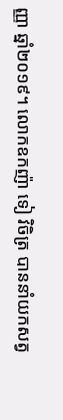ញ្ញា ឆ្នាំ២០១៩។ លោកឧកញ៉ា ទៀ វិចិត្រ បាននាំយកសត្វ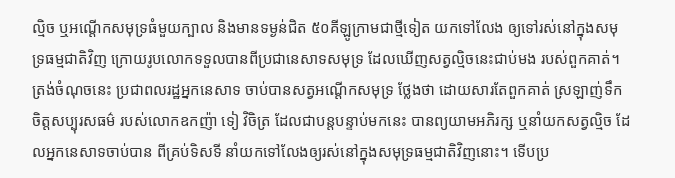ល្មិច ឬអណ្តើកសមុទ្រធំមួយក្បាល និងមានទម្ងន់ជិត ៥០គីឡូក្រាមជាថ្មីទៀត យកទៅលែង ឲ្យទៅរស់នៅក្នុងសមុទ្រធម្មជាតិវិញ ក្រោយរូបលោកទទួលបានពីប្រជានេសាទសមុទ្រ ដែលឃើញសត្វល្មិចនេះជាប់មង របស់ពួកគាត់។
ត្រង់ចំណុចនេះ ប្រជាពលរដ្ឋអ្នកនេសាទ ចាប់បានសត្វអណ្តើកសមុទ្រ ថ្លែងថា ដោយសារតែពួកគាត់ ស្រឡាញ់ទឹកចិត្តសប្បុរសធម៌ របស់លោកឧកញ៉ា ទៀ វិចិត្រ ដែលជាបន្តបន្ទាប់មកនេះ បានព្យយាមអភិរក្ស ឬនាំយកសត្វល្មិច ដែលអ្នកនេសាទចាប់បាន ពីគ្រប់ទិសទី នាំយកទៅលែងឲ្យរស់នៅក្នុងសមុទ្រធម្មជាតិវិញនោះ។ ទើបប្រ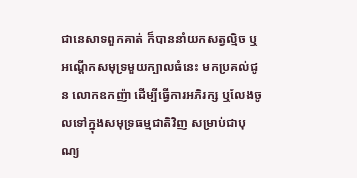ជានេសាទពួកគាត់ ក៏បាននាំយកសត្វល្មិច ឬអណ្តើកសមុទ្រមួយក្បាលធំនេះ មកប្រគល់ជូន លោកឧកញ៉ា ដើម្បីធ្វើការអភិរក្ស ឬលែងចូលទៅក្នុងសមុទ្រធម្មជាតិវិញ សម្រាប់ជាបុណ្យ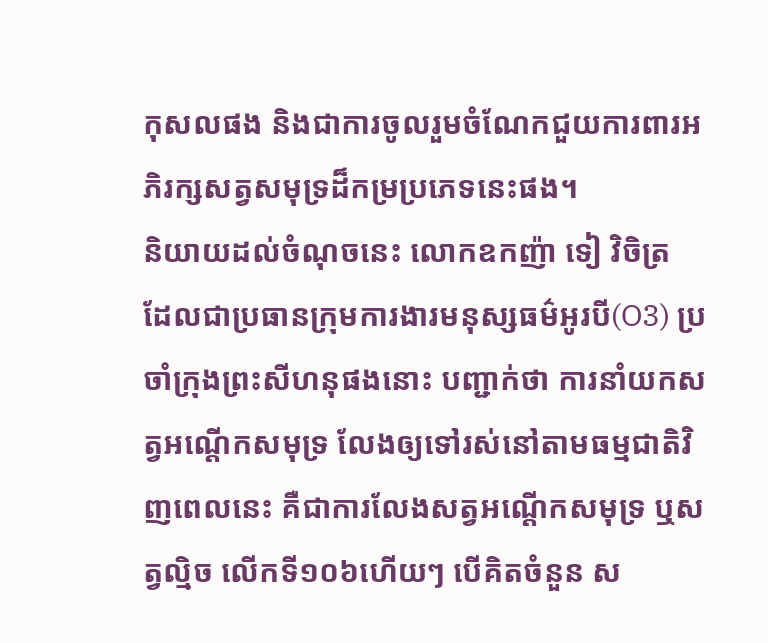កុសលផង និងជាការចូលរួមចំណែកជួយការពារអភិរក្សសត្វសមុទ្រដ៏កម្រប្រភេទនេះផង។
និយាយដល់ចំណុចនេះ លោកឧកញ៉ា ទៀ វិចិត្រ ដែលជាប្រធានក្រុមការងារមនុស្សធម៌អូរបី(O3) ប្រចាំក្រុងព្រះសីហនុផងនោះ បញ្ជាក់ថា ការនាំយកសត្វអណ្តើកសមុទ្រ លែងឲ្យទៅរស់នៅតាមធម្មជាតិវិញពេលនេះ គឺជាការលែងសត្វអណ្តើកសមុទ្រ ឬសត្វល្មិច លើកទី១០៦ហើយៗ បើគិតចំនួន ស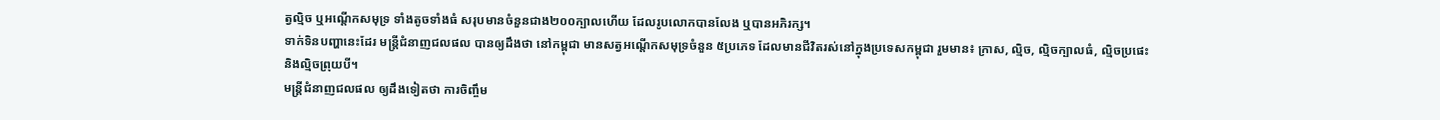ត្វល្មិច ឬអណ្តើកសមុទ្រ ទាំងតូចទាំងធំ សរុបមានចំនួនជាង២០០ក្បាលហើយ ដែលរូបលោកបានលែង ឬបានអភិរក្ស។
ទាក់ទិនបញ្ហានេះដែរ មន្ត្រីជំនាញជលផល បានឲ្យដឹងថា នៅកម្ពុជា មានសត្វអណ្តើកសមុទ្រចំនួន ៥ប្រភេទ ដែលមានជីវិតរស់នៅក្នុងប្រទេសកម្ពុជា រួមមាន៖ ក្រាស, ល្មិច, ល្មិចក្បាលធំ, ល្មិចប្រផេះ និងល្មិចព្រុយបី។
មន្ត្រីជំនាញជលផល ឲ្យដឹងទៀតថា ការចិញ្ចឹម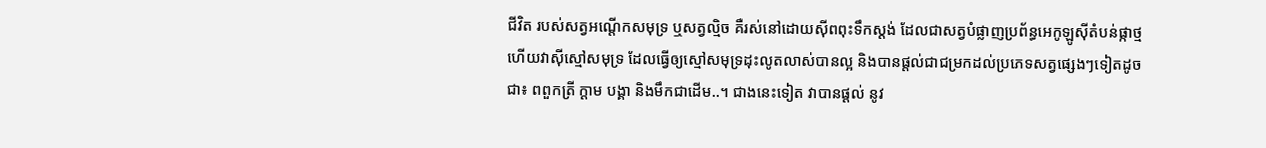ជីវិត របស់សត្វអណ្តើកសមុទ្រ ឬសត្វល្មិច គឺរស់នៅដោយស៊ីពពុះទឹកស្តង់ ដែលជាសត្វបំផ្លាញប្រព័ន្ធអេកូឡូស៊ីតំបន់ផ្កាថ្ម ហើយវាស៊ីស្មៅសមុទ្រ ដែលធ្វើឲ្យស្មៅសមុទ្រដុះលូតលាស់បានល្អ និងបានផ្តល់ជាជម្រកដល់ប្រភេទសត្វផ្សេងៗទៀតដូចជា៖ ពពួកត្រី ក្តាម បង្គា និងមឹកជាដើម..។ ជាងនេះទៀត វាបានផ្តល់ នូវ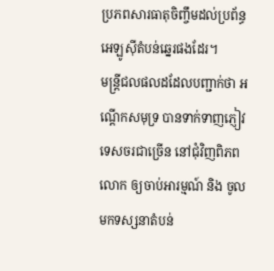ប្រភពសារធាតុចិញ្ចឹមដល់ប្រព័ន្ធអេឡូស៊ីតំបន់ឆ្នេរផងដែរ។
មន្ត្រីជលផលដដែលបញ្ជាក់ថា អណ្តើកសមុទ្រ បានទាក់ទាញភ្ញៀវទេសចរជាច្រើន នៅជុំវិញពិភពលោក ឲ្យចាប់អារម្មណ៍ និង ចូលមកទស្សនាតំបន់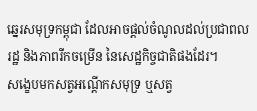ឆ្នេរសមុទ្រកម្ពុជា ដែលអាចផ្តល់ចំណូលដល់ប្រជាពលរដ្ឋ និងភាពរីកចម្រើន នៃសេដ្ឋកិច្ចជាតិផងដែរ។
សង្ខេបមកសត្វអណ្តើកសមុទ្រ ឬសត្វ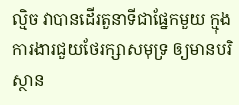ល្មិច វាបានដើរតួនាទីជាផ្នែកមួយ ក្មុងការងារជួយថែរក្សាសមុទ្រ ឲ្យមានបរិស្ថាន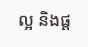ល្អ និងផ្ត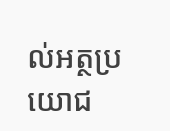ល់អត្ថប្រយោជ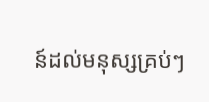ន៍ដល់មនុស្សគ្រប់ៗ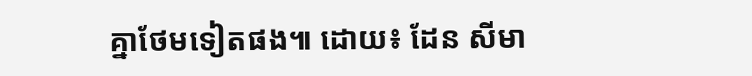គ្នាថែមទៀតផង៕ ដោយ៖ ដែន សីមា